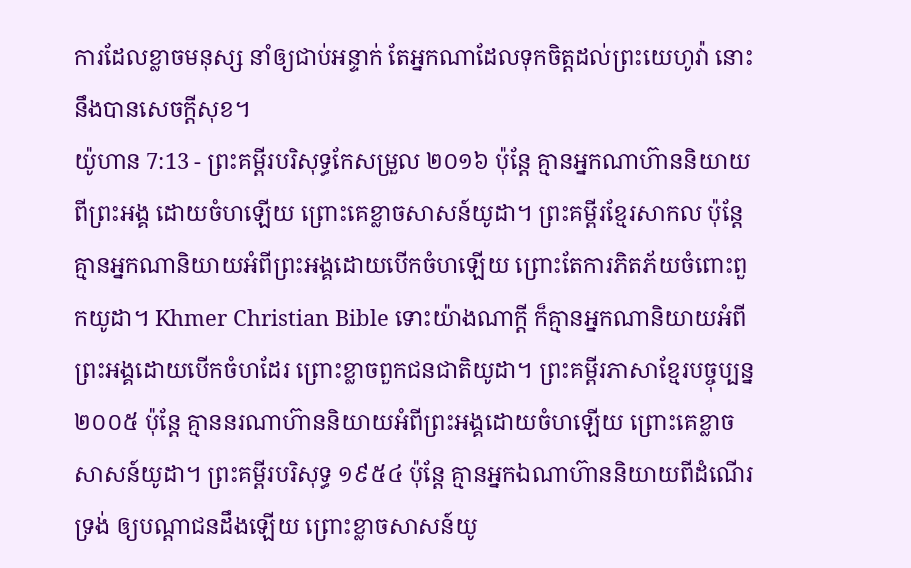ការដែលខ្លាចមនុស្ស នាំឲ្យជាប់អន្ទាក់ តែអ្នកណាដែលទុកចិត្តដល់ព្រះយេហូវ៉ា នោះនឹងបានសេចក្ដីសុខ។
យ៉ូហាន 7:13 - ព្រះគម្ពីរបរិសុទ្ធកែសម្រួល ២០១៦ ប៉ុន្តែ គ្មានអ្នកណាហ៊ាននិយាយពីព្រះអង្គ ដោយចំហឡើយ ព្រោះគេខ្លាចសាសន៍យូដា។ ព្រះគម្ពីរខ្មែរសាកល ប៉ុន្តែគ្មានអ្នកណានិយាយអំពីព្រះអង្គដោយបើកចំហឡើយ ព្រោះតែការភិតភ័យចំពោះពួកយូដា។ Khmer Christian Bible ទោះយ៉ាងណាក្ដី ក៏គ្មានអ្នកណានិយាយអំពីព្រះអង្គដោយបើកចំហដែរ ព្រោះខ្លាចពួកជនជាតិយូដា។ ព្រះគម្ពីរភាសាខ្មែរបច្ចុប្បន្ន ២០០៥ ប៉ុន្តែ គ្មាននរណាហ៊ាននិយាយអំពីព្រះអង្គដោយចំហឡើយ ព្រោះគេខ្លាចសាសន៍យូដា។ ព្រះគម្ពីរបរិសុទ្ធ ១៩៥៤ ប៉ុន្តែ គ្មានអ្នកឯណាហ៊ាននិយាយពីដំណើរទ្រង់ ឲ្យបណ្តាជនដឹងឡើយ ព្រោះខ្លាចសាសន៍យូ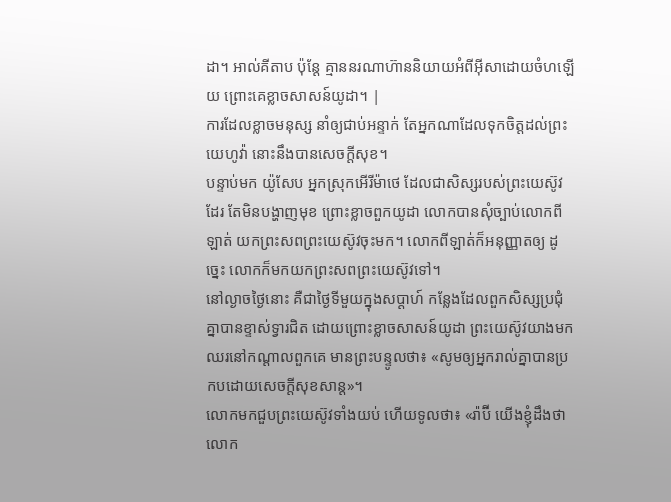ដា។ អាល់គីតាប ប៉ុន្ដែ គ្មាននរណាហ៊ាននិយាយអំពីអ៊ីសាដោយចំហឡើយ ព្រោះគេខ្លាចសាសន៍យូដា។ |
ការដែលខ្លាចមនុស្ស នាំឲ្យជាប់អន្ទាក់ តែអ្នកណាដែលទុកចិត្តដល់ព្រះយេហូវ៉ា នោះនឹងបានសេចក្ដីសុខ។
បន្ទាប់មក យ៉ូសែប អ្នកស្រុកអើរីម៉ាថេ ដែលជាសិស្សរបស់ព្រះយេស៊ូវដែរ តែមិនបង្ហាញមុខ ព្រោះខ្លាចពួកយូដា លោកបានសុំច្បាប់លោកពីឡាត់ យកព្រះសពព្រះយេស៊ូវចុះមក។ លោកពីឡាត់ក៏អនុញ្ញាតឲ្យ ដូច្នេះ លោកក៏មកយកព្រះសពព្រះយេស៊ូវទៅ។
នៅល្ងាចថ្ងៃនោះ គឺជាថ្ងៃទីមួយក្នុងសប្ដាហ៍ កន្លែងដែលពួកសិស្សប្រជុំគ្នាបានខ្ទាស់ទ្វារជិត ដោយព្រោះខ្លាចសាសន៍យូដា ព្រះយេស៊ូវយាងមកឈរនៅកណ្តាលពួកគេ មានព្រះបន្ទូលថា៖ «សូមឲ្យអ្នករាល់គ្នាបានប្រកបដោយសេចក្តីសុខសាន្ត»។
លោកមកជួបព្រះយេស៊ូវទាំងយប់ ហើយទូលថា៖ «រ៉ាប៊ី យើងខ្ញុំដឹងថា លោក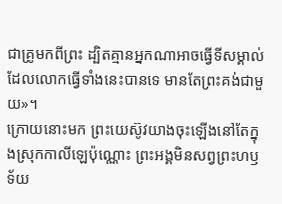ជាគ្រូមកពីព្រះ ដ្បិតគ្មានអ្នកណាអាចធ្វើទីសម្គាល់ ដែលលោកធ្វើទាំងនេះបានទេ មានតែព្រះគង់ជាមួយ»។
ក្រោយនោះមក ព្រះយេស៊ូវយាងចុះឡើងនៅតែក្នុងស្រុកកាលីឡេប៉ុណ្ណោះ ព្រះអង្គមិនសព្វព្រះហឫទ័យ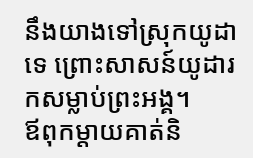នឹងយាងទៅស្រុកយូដាទេ ព្រោះសាសន៍យូដារកសម្លាប់ព្រះអង្គ។
ឪពុកម្តាយគាត់និ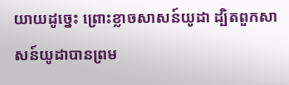យាយដូច្នេះ ព្រោះខ្លាចសាសន៍យូដា ដ្បិតពួកសាសន៍យូដាបានព្រម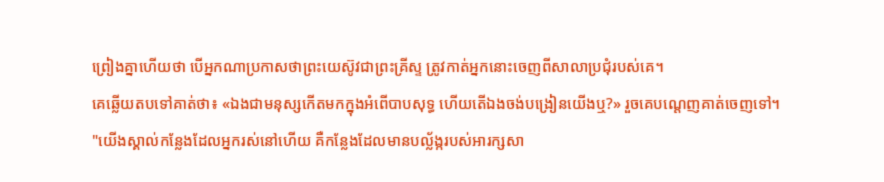ព្រៀងគ្នាហើយថា បើអ្នកណាប្រកាសថាព្រះយេស៊ូវជាព្រះគ្រីស្ទ ត្រូវកាត់អ្នកនោះចេញពីសាលាប្រជុំរបស់គេ។
គេឆ្លើយតបទៅគាត់ថា៖ «ឯងជាមនុស្សកើតមកក្នុងអំពើបាបសុទ្ធ ហើយតើឯងចង់បង្រៀនយើងឬ?» រួចគេបណ្តេញគាត់ចេញទៅ។
"យើងស្គាល់កន្លែងដែលអ្នករស់នៅហើយ គឺកន្លែងដែលមានបល្ល័ង្ករបស់អារក្សសា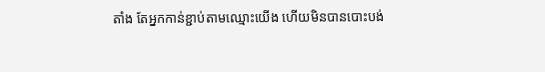តាំង តែអ្នកកាន់ខ្ជាប់តាមឈ្មោះយើង ហើយមិនបានបោះបង់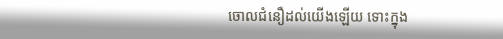ចោលជំនឿដល់យើងឡើយ ទោះក្នុង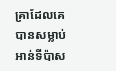គ្រាដែលគេបានសម្លាប់អាន់ទីប៉ាស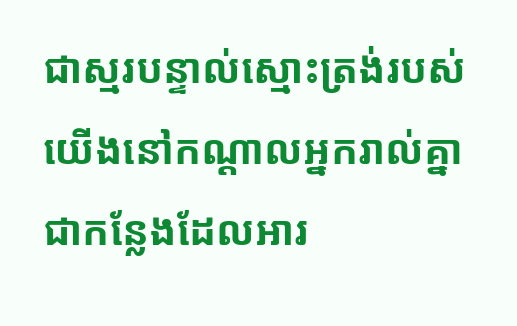ជាស្មរបន្ទាល់ស្មោះត្រង់របស់យើងនៅកណ្ដាលអ្នករាល់គ្នា ជាកន្លែងដែលអារ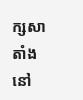ក្សសាតាំងនៅ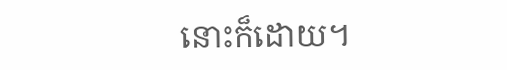នោះក៏ដោយ។